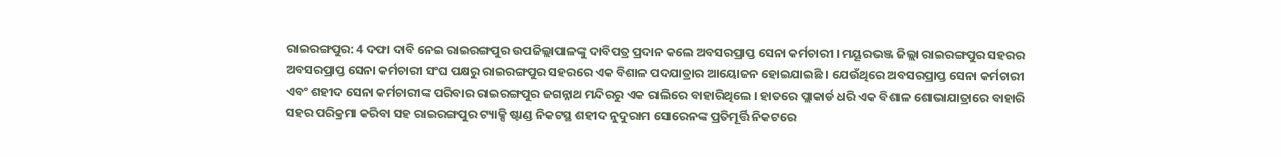ରାଇରଙ୍ଗପୁର: 4 ଦଫା ଦାବି ନେଇ ରାଇରଙ୍ଗପୁର ଉପଜିଲ୍ଲାପାଳଙ୍କୁ ଦାବିପତ୍ର ପ୍ରଦାନ କଲେ ଅବସରପ୍ରାପ୍ତ ସେନା କର୍ମଚାରୀ । ମୟୂରଭଞ୍ଜ ଜିଲ୍ଲା ରାଇରଙ୍ଗପୁର ସହରର ଅବସରପ୍ରାପ୍ତ ସେନା କର୍ମଚାରୀ ସଂଘ ପକ୍ଷରୁ ରାଇରଙ୍ଗପୁର ସହରରେ ଏକ ବିଶାଳ ପଦଯାତ୍ରାର ଆୟୋଜନ ହୋଇଯାଇଛି । ଯେଉଁଥିରେ ଅବସରପ୍ରାପ୍ତ ସେନା କର୍ମଚାରୀ ଏବଂ ଶହୀଦ ସେନା କର୍ମଚାରୀଙ୍କ ପରିବାର ରାଇରଙ୍ଗପୁର ଜଗନ୍ନାଥ ମନ୍ଦିରରୁ ଏକ ରାଲିରେ ବାହାରିଥିଲେ । ହାତରେ ପ୍ଲାକାର୍ଡ ଧରି ଏକ ବିଶାଳ ଶୋଭାଯାତ୍ରାରେ ବାହାରି ସହର ପରିକ୍ରମା କରିବା ସହ ରାଇରଙ୍ଗପୁର ଟ୍ୟାକ୍ସି ଷ୍ଟାଣ୍ଡ ନିକଟସ୍ଥ ଶହୀଦ ନୁଦୁରାମ ସୋରେନଙ୍କ ପ୍ରତିମୂର୍ତ୍ତି ନିକଟରେ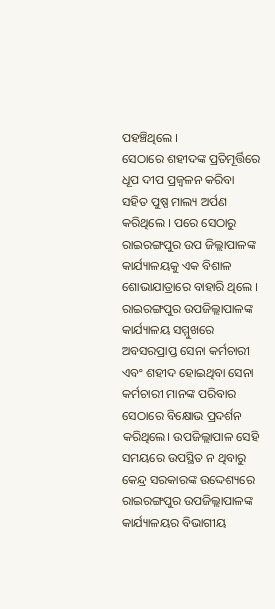ପହଞ୍ଚିଥିଲେ ।
ସେଠାରେ ଶହୀଦଙ୍କ ପ୍ରତିମୂର୍ତ୍ତିରେ ଧୂପ ଦୀପ ପ୍ରଜ୍ବଳନ କରିବା ସହିତ ପୁଷ୍ପ ମାଲ୍ୟ ଅର୍ପଣ କରିଥିଲେ । ପରେ ସେଠାରୁ ରାଇରଙ୍ଗପୁର ଉପ ଜିଲ୍ଲାପାଳଙ୍କ କାର୍ଯ୍ୟାଳୟକୁ ଏକ ବିଶାଳ ଶୋଭାଯାତ୍ରାରେ ବାହାରି ଥିଲେ । ରାଇରଙ୍ଗପୁର ଉପଜିଲ୍ଲାପାଳଙ୍କ କାର୍ଯ୍ୟାଳୟ ସମ୍ମୁଖରେ ଅବସରପ୍ରାପ୍ତ ସେନା କର୍ମଚାରୀ ଏବଂ ଶହୀଦ ହୋଇଥିବା ସେନା କର୍ମଚାରୀ ମାନଙ୍କ ପରିବାର ସେଠାରେ ବିକ୍ଷୋଭ ପ୍ରଦର୍ଶନ କରିଥିଲେ। ଉପଜିଲ୍ଲାପାଳ ସେହି ସମୟରେ ଉପସ୍ଥିତ ନ ଥିବାରୁ କେନ୍ଦ୍ର ସରକାରଙ୍କ ଉଦ୍ଦେଶ୍ୟରେ ରାଇରଙ୍ଗପୁର ଉପଜିଲ୍ଲାପାଳଙ୍କ କାର୍ଯ୍ୟାଳୟର ବିଭାଗୀୟ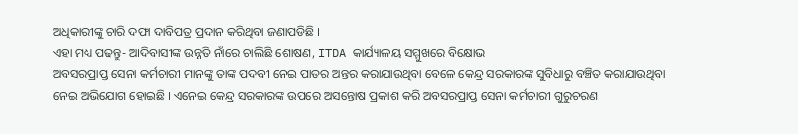ଅଧିକାରୀଙ୍କୁ ଚାରି ଦଫା ଦାବିପତ୍ର ପ୍ରଦାନ କରିଥିବା ଜଣାପଡିଛି ।
ଏହା ମଧ୍ୟ ପଢନ୍ତୁ- ଆଦିବାସୀଙ୍କ ଉନ୍ନତି ନାଁରେ ଚାଲିଛି ଶୋଷଣ, ITDA କାର୍ଯ୍ୟାଳୟ ସମ୍ମୁଖରେ ବିକ୍ଷୋଭ
ଅବସରପ୍ରାପ୍ତ ସେନା କର୍ମଚାରୀ ମାନଙ୍କୁ ତାଙ୍କ ପଦବୀ ନେଇ ପାତର ଅନ୍ତର କରାଯାଉଥିବା ବେଳେ କେନ୍ଦ୍ର ସରକାରଙ୍କ ସୁବିଧାରୁ ବଞ୍ଚିତ କରାଯାଉଥିବା ନେଇ ଅଭିଯୋଗ ହୋଇଛି । ଏନେଇ କେନ୍ଦ୍ର ସରକାରଙ୍କ ଉପରେ ଅସନ୍ତୋଷ ପ୍ରକାଶ କରି ଅବସରପ୍ରାପ୍ତ ସେନା କର୍ମଚାରୀ ଗୁରୁଚରଣ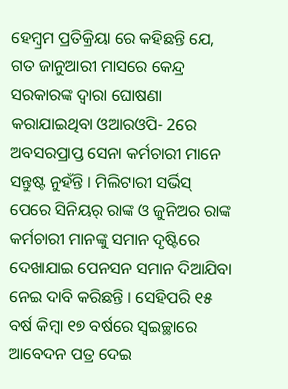ହେମ୍ବ୍ରମ ପ୍ରତିକ୍ରିୟା ରେ କହିଛନ୍ତି ଯେ, ଗତ ଜାନୁଆରୀ ମାସରେ କେନ୍ଦ୍ର ସରକାରଙ୍କ ଦ୍ଵାରା ଘୋଷଣା କରାଯାଇଥିବା ଓଆରଓପି- 2ରେ ଅବସରପ୍ରାପ୍ତ ସେନା କର୍ମଚାରୀ ମାନେ ସନ୍ତୁଷ୍ଟ ନୁହଁନ୍ତି । ମିଲିଟାରୀ ସର୍ଭିସ୍ ପେରେ ସିନିୟର୍ ରାଙ୍କ ଓ ଜୁନିଅର ରାଙ୍କ କର୍ମଚାରୀ ମାନଙ୍କୁ ସମାନ ଦୃଷ୍ଟିରେ ଦେଖାଯାଇ ପେନସନ ସମାନ ଦିଆଯିବା ନେଇ ଦାବି କରିଛନ୍ତି । ସେହିପରି ୧୫ ବର୍ଷ କିମ୍ବା ୧୭ ବର୍ଷରେ ସ୍ବଇଚ୍ଛାରେ ଆବେଦନ ପତ୍ର ଦେଇ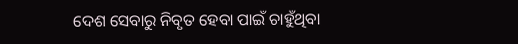ଦେଶ ସେବାରୁ ନିବୃତ ହେବା ପାଇଁ ଚାହୁଁଥିବା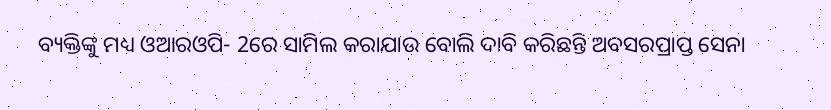ବ୍ୟକ୍ତିଙ୍କୁ ମଧ୍ୟ ଓଆରଓପି- 2ରେ ସାମିଲ କରାଯାଉ ବୋଲି ଦାବି କରିଛନ୍ତି ଅବସରପ୍ରାପ୍ତ ସେନା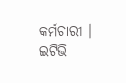କର୍ମଚାରୀ ।
ଇଟିଭି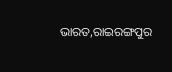ଭାରତ,ରାଇରଙ୍ଗପୁର